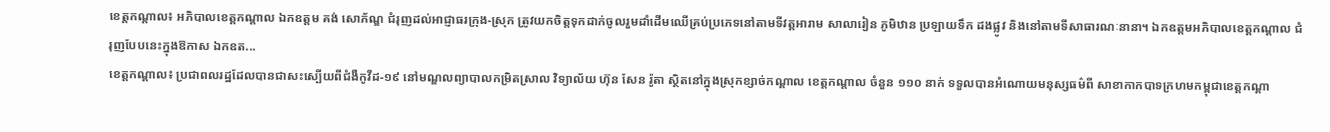ខេត្តកណ្ដាល៖ អភិបាលខេត្តកណ្ដាល ឯកឧត្តម គង់ សោភ័ណ្ឌ ជំរុញដល់អាជ្ញាធរក្រុង-ស្រុក ត្រូវយកចិត្តទុកដាក់ចូលរួមដាំដើមឈើគ្រប់ប្រភេទនៅតាមទីវត្តអារាម សាលារៀន ភូមិឋាន ប្រឡាយទឹក ដងផ្លូវ និងនៅតាមទីសាធារណៈនានា។ ឯកឧត្តមអភិបាលខេត្តកណ្ដាល ជំរុញបែបនេះក្នុងឱកាស ឯកឧត...
ខេត្តកណ្ដាល៖ ប្រជាពលរដ្ឋដែលបានជាសះស្បើយពីជំងឺកូវីដ-១៩ នៅមណ្ឌលព្យាបាលកម្រិតស្រាល វិទ្យាល័យ ហ៊ុន សែន រ៉ូតា ស្ថិតនៅក្នុងស្រុកខ្សាច់កណ្ដាល ខេត្តកណ្ដាល ចំនួន ១១០ នាក់ ទទួលបានអំណោយមនុស្សធម៌ពី សាខាកាកបាទក្រហមកម្ពុជាខេត្តកណ្ដា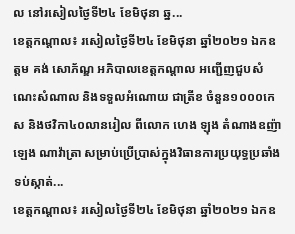ល នៅរសៀលថ្ងៃទី២៤ ខែមិថុនា ឆ្ន...
ខេត្តកណ្ដាល៖ រសៀលថ្ងៃទី២៤ ខែមិថុនា ឆ្នាំ២០២១ ឯកឧត្តម គង់ សោភ័ណ្ឌ អភិបាលខេត្តកណ្ដាល អញ្ជើញជួបសំណេះសំណាល និងទទួលអំណោយ ជាត្រីខ ចំនួន១០០០កេស និងថវិកា៤០លានរៀល ពីលោក ហេង ឡុង តំណាងឧញ៉ា ឡេង ណាវ៉ាត្រា សម្រាប់ប្រើប្រាស់ក្នុងវិធានការប្រយុទ្ធប្រឆាំង ទប់ស្កាត់...
ខេត្តកណ្ដាល៖ រសៀលថ្ងៃទី២៤ ខែមិថុនា ឆ្នាំ២០២១ ឯកឧ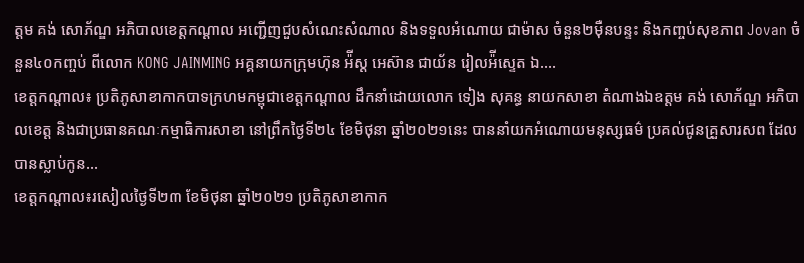ត្តម គង់ សោភ័ណ្ឌ អភិបាលខេត្តកណ្ដាល អញ្ជើញជួបសំណេះសំណាល និងទទួលអំណោយ ជាម៉ាស ចំនួន២ម៉ឺនបន្ទះ និងកញ្ចប់សុខភាព Jovan ចំនួន៤០កញ្ចប់ ពីលោក KONG JAINMING អគ្គនាយកក្រុមហ៊ុន អ៉ីស្ដ អេស៊ាន ជាយ័ន រៀលអ៉ីស្ទេត ឯ....
ខេត្តកណ្តាល៖ ប្រតិភូសាខាកាកបាទក្រហមកម្ពុជាខេត្តកណ្តាល ដឹកនាំដោយលោក ទៀង សុគន្ធ នាយកសាខា តំណាងឯឧត្តម គង់ សោភ័ណ្ឌ អភិបាលខេត្ត និងជាប្រធានគណៈកម្មាធិការសាខា នៅព្រឹកថ្ងៃទី២៤ ខែមិថុនា ឆ្នាំ២០២១នេះ បាននាំយកអំណោយមនុស្សធម៌ ប្រគល់ជូនគ្រួសារសព ដែលបានស្លាប់កូន...
ខេត្តកណ្តាល៖រសៀលថ្ងៃទី២៣ ខែមិថុនា ឆ្នាំ២០២១ ប្រតិភូសាខាកាក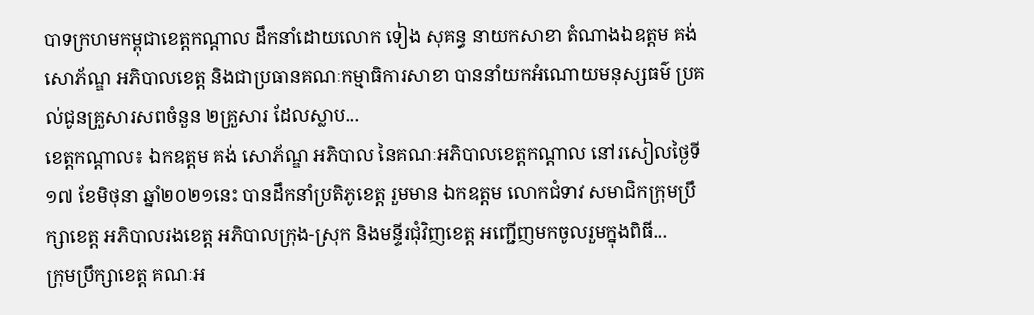បាទក្រហមកម្ពុជាខេត្តកណ្តាល ដឹកនាំដោយលោក ទៀង សុគន្ធ នាយកសាខា តំណាងឯឧត្តម គង់ សោភ័ណ្ឌ អភិបាលខេត្ត និងជាប្រធានគណៈកម្មាធិការសាខា បាននាំយកអំណោយមនុស្សធម៌ ប្រគល់ជូនគ្រួសារសពចំនួន ២គ្រួសារ ដែលស្លាប...
ខេត្តកណ្ដាល៖ ឯកឧត្តម គង់ សោភ័ណ្ឌ អភិបាល នៃគណៈអភិបាលខេត្តកណ្តាល នៅរសៀលថ្ងៃទី១៧ ខែមិថុនា ឆ្នាំ២០២១នេះ បានដឹកនាំប្រតិភូខេត្ត រួមមាន ឯកឧត្តម លោកជំទាវ សមាជិកក្រុមប្រឹក្សាខេត្ត អភិបាលរងខេត្ត អភិបាលក្រុង-ស្រុក និងមន្ទីរជុំវិញខេត្ត អញ្ជើញមកចូលរួមក្នុងពិធី...
ក្រុមប្រឹក្សាខេត្ត គណៈអ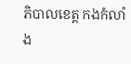ភិបាលខេត្ត កងកំលាំង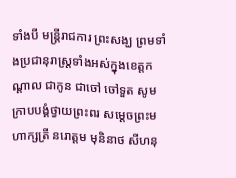ទាំងបី មន្ត្រីរាជការ ព្រះសង្ឃ ព្រមទាំងប្រជានុរាស្រ្តទាំងអស់ក្នុងខេត្តកណ្ដាល ជាកូន ជាចៅ ចៅទួត សូមក្រាបបង្គំថ្វាយព្រះពរ សម្ដេចព្រះមហាក្សត្រី នរោត្តម មុនិនាថ សីហនុ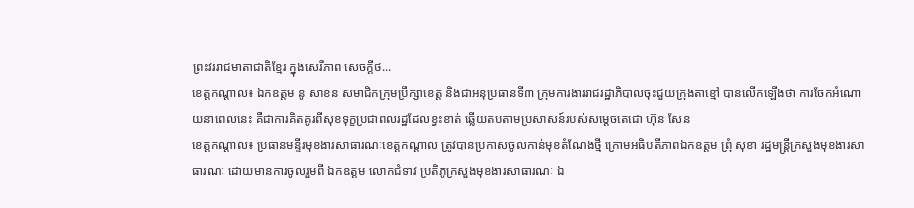ព្រះវររាជមាតាជាតិខ្មែរ ក្នុងសេរីភាព សេចក្ដីថ...
ខេត្តកណ្ដាល៖ ឯកឧត្តម នូ សាខន សមាជិកក្រុមប្រឹក្សាខេត្ត និងជាអនុប្រធានទី៣ ក្រុមការងាររាជរដ្ឋាភិបាលចុះជួយក្រុងតាខ្មៅ បានលើកឡើងថា ការចែកអំណោយនាពេលនេះ គឺជាការគិតគូរពីសុខទុក្ខប្រជាពលរដ្ឋដែលខ្វះខាត់ ឆ្លើយតបតាមប្រសាសន៍របស់សម្តេចតេជោ ហ៊ុន សែន
ខេត្តកណ្តាល៖ ប្រធានមន្ទីរមុខងារសាធារណៈខេត្តកណ្ដាល ត្រូវបានប្រកាសចូលកាន់មុខតំណែងថ្មី ក្រោមអធិបតីភាពឯកឧត្ដម ព្រុំ សុខា រដ្ឋមន្ត្រីក្រសួងមុខងារសាធារណៈ ដោយមានការចូលរួមពី ឯកឧត្ដម លោកជំទាវ ប្រតិភូក្រសួងមុខងារសាធារណៈ ឯ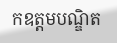កឧត្ដមបណ្ឌិត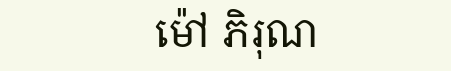ម៉ៅ ភិរុណ